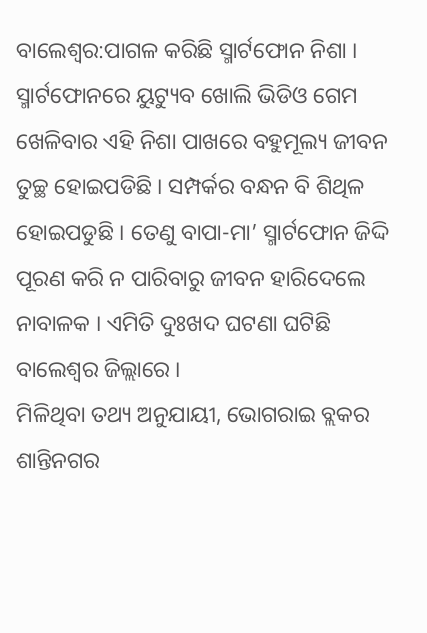ବାଲେଶ୍ୱର:ପାଗଳ କରିଛି ସ୍ମାର୍ଟଫୋନ ନିଶା । ସ୍ମାର୍ଟଫୋନରେ ୟୁଟ୍ୟୁବ ଖୋଲି ଭିଡିଓ ଗେମ ଖେଳିବାର ଏହି ନିଶା ପାଖରେ ବହୁମୂଲ୍ୟ ଜୀବନ ତୁଚ୍ଛ ହୋଇପଡିଛି । ସମ୍ପର୍କର ବନ୍ଧନ ବି ଶିଥିଳ ହୋଇପଡୁଛି । ତେଣୁ ବାପା-ମା’ ସ୍ମାର୍ଟଫୋନ ଜିଦ୍ଦି ପୂରଣ କରି ନ ପାରିବାରୁ ଜୀବନ ହାରିଦେଲେ ନାବାଳକ । ଏମିତି ଦୁଃଖଦ ଘଟଣା ଘଟିଛି ବାଲେଶ୍ୱର ଜିଲ୍ଲାରେ ।
ମିଳିଥିବା ତଥ୍ୟ ଅନୁଯାୟୀ, ଭୋଗରାଇ ବ୍ଲକର ଶାନ୍ତିନଗର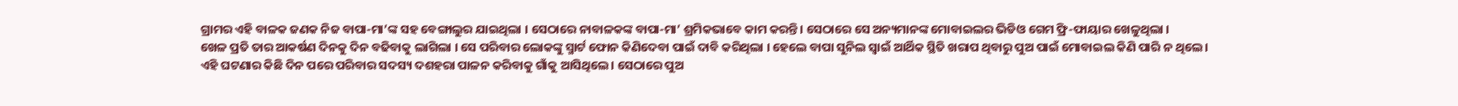ଗ୍ରାମର ଏହି ବାଳକ ଜଣକ ନିଜ ବାପା-ମା’ଙ୍କ ସହ ବେଙ୍ଗାଲୁର ଯାଇଥିଲା । ସେଠାରେ ନାବାଳକଙ୍କ ବାପା-ମା’ ଶ୍ରମିକଭାବେ କାମ କରନ୍ତି । ସେଠାରେ ସେ ଅନ୍ୟମାନଙ୍କ ମୋବାଇଲର ଭିଡିଓ ଗେମ ଫ୍ରି-ଫାୟାର ଖେଳୁଥିଲା ।
ଖେଳ ପ୍ରତି ତାର ଆକର୍ଷଣ ଦିନକୁ ଦିନ ବଢିବାକୁ ଲାଗିଲା । ସେ ପରିବାର ଲୋକଙ୍କୁ ସ୍ମାର୍ଟ ଫୋନ କିଣିଦେବା ପାଇଁ ଦାବି କରିଥିଲା । ହେଲେ ବାପା ସୁନିଲ ସ୍ୱାଇଁ ଆର୍ଥିକ ସ୍ଥିତି ଖରାପ ଥିବାରୁ ପୁଅ ପାଇଁ ମୋବାଇଲ କିଣି ପାରି ନ ଥିଲେ ।
ଏହି ଘଟଣାର କିଛି ଦିନ ପରେ ପରିବାର ସଦସ୍ୟ ଦଶହରା ପାଳନ କରିବାକୁ ଗାଁକୁ ଆସିଥିଲେ । ସେଠାରେ ପୁଅ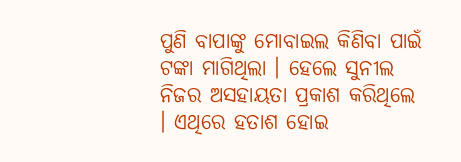ପୁଣି ବାପାଙ୍କୁ ମୋବାଇଲ କିଣିବା ପାଇଁ ଟଙ୍କା ମାଗିଥିଲା । ହେଲେ ସୁନୀଲ ନିଜର ଅସହାୟତା ପ୍ରକାଶ କରିଥିଲେ । ଏଥିରେ ହତାଶ ହୋଇ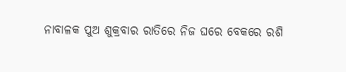ନାବାଳକ ପୁଅ ଶୁକ୍ରବାର ରାତିରେ ନିଜ ଘରେ ବେକରେ ରଶି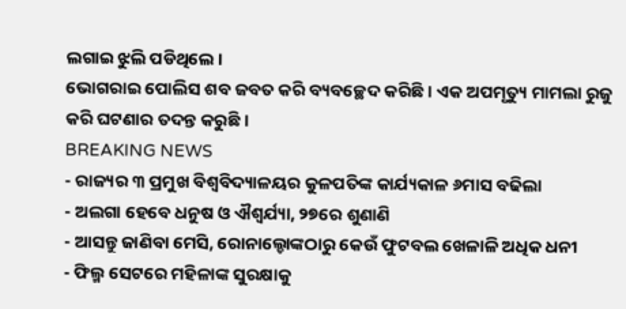ଲଗାଇ ଝୁଲି ପଡିଥିଲେ ।
ଭୋଗରାଇ ପୋଲିସ ଶବ ଜବତ କରି ବ୍ୟବଚ୍ଛେଦ କରିଛି । ଏକ ଅପମୃତ୍ୟୁ ମାମଲା ରୁଜୁ କରି ଘଟଣାର ତଦନ୍ତ କରୁଛି ।
BREAKING NEWS
- ରାଜ୍ୟର ୩ ପ୍ରମୁଖ ବିଶ୍ୱବିଦ୍ୟାଳୟର କୁଳପତିଙ୍କ କାର୍ଯ୍ୟକାଳ ୬ମାସ ବଢିଲା
- ଅଲଗା ହେବେ ଧନୁଷ ଓ ଐଶ୍ବର୍ଯ୍ୟା, ୨୭ରେ ଶୁଣାଣି
- ଆସନ୍ତୁ ଜାଣିବା ମେସି, ରୋନାଲ୍ଡୋଙ୍କଠାରୁ କେଉଁ ଫୁଟବଲ ଖେଳାଳି ଅଧିକ ଧନୀ
- ଫିଲ୍ମ ସେଟରେ ମହିଳାଙ୍କ ସୁରକ୍ଷାକୁ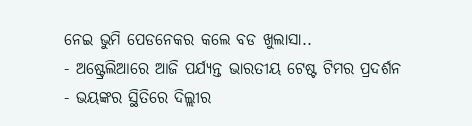ନେଇ ଭୁମି ପେଡନେକର କଲେ ବଡ ଖୁଲାସା..
- ଅଷ୍ଟ୍ରେଲିଆରେ ଆଜି ପର୍ଯ୍ୟନ୍ତ ଭାରତୀୟ ଟେଷ୍ଟ ଟିମର ପ୍ରଦର୍ଶନ
- ଭୟଙ୍କର ସ୍ଥିତିରେ ଦିଲ୍ଲୀର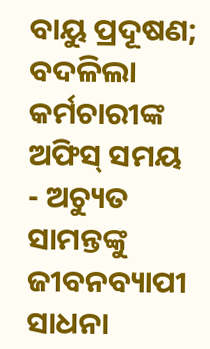ବାୟୁ ପ୍ରଦୂଷଣ; ବଦଳିଲା କର୍ମଚାରୀଙ୍କ ଅଫିସ୍ ସମୟ
- ଅଚ୍ୟୁତ ସାମନ୍ତଙ୍କୁ ଜୀବନବ୍ୟାପୀ ସାଧନା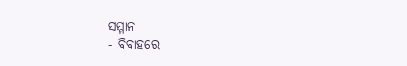ସମ୍ମାନ
- ବିବାହରେ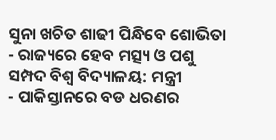ସୁନା ଖଚିତ ଶାଢୀ ପିନ୍ଧିବେ ଶୋଭିତା
- ରାଜ୍ୟରେ ହେବ ମତ୍ସ୍ୟ ଓ ପଶୁ ସମ୍ପଦ ବିଶ୍ୱ ବିଦ୍ୟାଳୟ: ମନ୍ତ୍ରୀ
- ପାକିସ୍ତାନରେ ବଡ ଧରଣର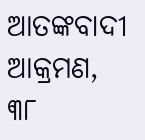ଆତଙ୍କବାଦୀ ଆକ୍ରମଣ, ୩୮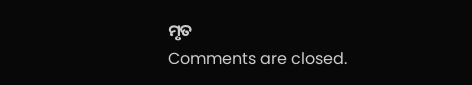ମୃତ
Comments are closed.